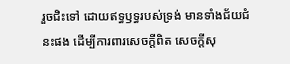រួចជិះទៅ ដោយឥទ្ធឫទ្ធរបស់ទ្រង់ មានទាំងជ័យជំនះផង ដើម្បីការពារសេចក្ដីពិត សេចក្ដីសុ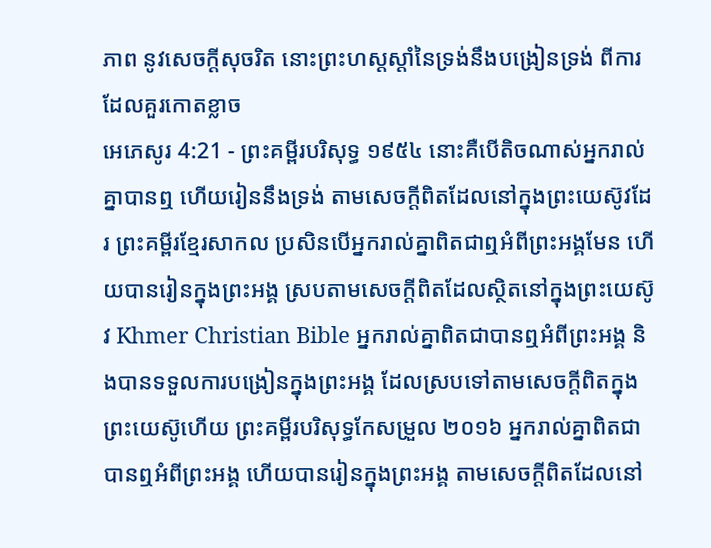ភាព នូវសេចក្ដីសុចរិត នោះព្រះហស្តស្តាំនៃទ្រង់នឹងបង្រៀនទ្រង់ ពីការដែលគួរកោតខ្លាច
អេភេសូរ 4:21 - ព្រះគម្ពីរបរិសុទ្ធ ១៩៥៤ នោះគឺបើតិចណាស់អ្នករាល់គ្នាបានឮ ហើយរៀននឹងទ្រង់ តាមសេចក្ដីពិតដែលនៅក្នុងព្រះយេស៊ូវដែរ ព្រះគម្ពីរខ្មែរសាកល ប្រសិនបើអ្នករាល់គ្នាពិតជាឮអំពីព្រះអង្គមែន ហើយបានរៀនក្នុងព្រះអង្គ ស្របតាមសេចក្ដីពិតដែលស្ថិតនៅក្នុងព្រះយេស៊ូវ Khmer Christian Bible អ្នករាល់គ្នាពិតជាបានឮអំពីព្រះអង្គ និងបានទទួលការបង្រៀនក្នុងព្រះអង្គ ដែលស្របទៅតាមសេចក្ដីពិតក្នុងព្រះយេស៊ូហើយ ព្រះគម្ពីរបរិសុទ្ធកែសម្រួល ២០១៦ អ្នករាល់គ្នាពិតជាបានឮអំពីព្រះអង្គ ហើយបានរៀនក្នុងព្រះអង្គ តាមសេចក្តីពិតដែលនៅ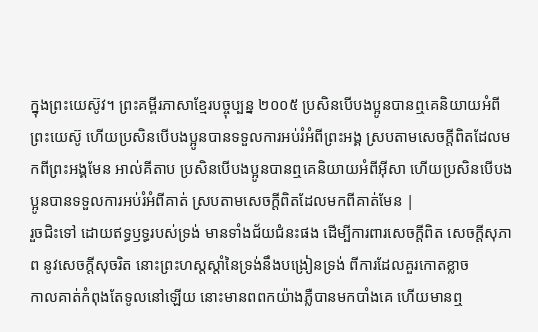ក្នុងព្រះយេស៊ូវ។ ព្រះគម្ពីរភាសាខ្មែរបច្ចុប្បន្ន ២០០៥ ប្រសិនបើបងប្អូនបានឮគេនិយាយអំពីព្រះយេស៊ូ ហើយប្រសិនបើបងប្អូនបានទទួលការអប់រំអំពីព្រះអង្គ ស្របតាមសេចក្ដីពិតដែលមកពីព្រះអង្គមែន អាល់គីតាប ប្រសិនបើបងប្អូនបានឮគេនិយាយអំពីអ៊ីសា ហើយប្រសិនបើបងប្អូនបានទទួលការអប់រំអំពីគាត់ ស្របតាមសេចក្ដីពិតដែលមកពីគាត់មែន |
រួចជិះទៅ ដោយឥទ្ធឫទ្ធរបស់ទ្រង់ មានទាំងជ័យជំនះផង ដើម្បីការពារសេចក្ដីពិត សេចក្ដីសុភាព នូវសេចក្ដីសុចរិត នោះព្រះហស្តស្តាំនៃទ្រង់នឹងបង្រៀនទ្រង់ ពីការដែលគួរកោតខ្លាច
កាលគាត់កំពុងតែទូលនៅឡើយ នោះមានពពកយ៉ាងភ្លឺបានមកបាំងគេ ហើយមានឮ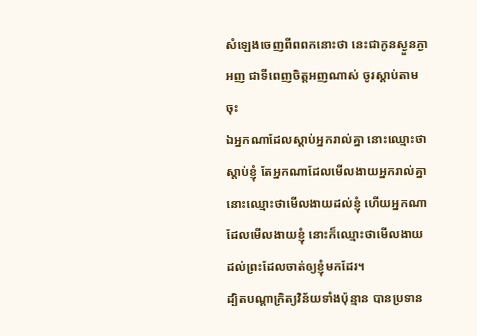សំឡេងចេញពីពពកនោះថា នេះជាកូនស្ងួនភ្ងាអញ ជាទីពេញចិត្តអញណាស់ ចូរស្តាប់តាមចុះ
ឯអ្នកណាដែលស្តាប់អ្នករាល់គ្នា នោះឈ្មោះថាស្តាប់ខ្ញុំ តែអ្នកណាដែលមើលងាយអ្នករាល់គ្នា នោះឈ្មោះថាមើលងាយដល់ខ្ញុំ ហើយអ្នកណាដែលមើលងាយខ្ញុំ នោះក៏ឈ្មោះថាមើលងាយ ដល់ព្រះដែលចាត់ឲ្យខ្ញុំមកដែរ។
ដ្បិតបណ្តាក្រិត្យវិន័យទាំងប៉ុន្មាន បានប្រទាន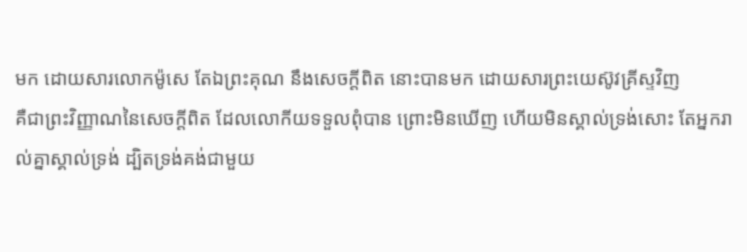មក ដោយសារលោកម៉ូសេ តែឯព្រះគុណ នឹងសេចក្ដីពិត នោះបានមក ដោយសារព្រះយេស៊ូវគ្រីស្ទវិញ
គឺជាព្រះវិញ្ញាណនៃសេចក្ដីពិត ដែលលោកីយទទួលពុំបាន ព្រោះមិនឃើញ ហើយមិនស្គាល់ទ្រង់សោះ តែអ្នករាល់គ្នាស្គាល់ទ្រង់ ដ្បិតទ្រង់គង់ជាមួយ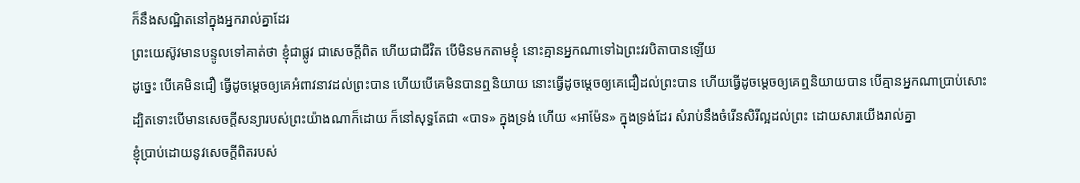ក៏នឹងសណ្ឋិតនៅក្នុងអ្នករាល់គ្នាដែរ
ព្រះយេស៊ូវមានបន្ទូលទៅគាត់ថា ខ្ញុំជាផ្លូវ ជាសេចក្ដីពិត ហើយជាជីវិត បើមិនមកតាមខ្ញុំ នោះគ្មានអ្នកណាទៅឯព្រះវរបិតាបានឡើយ
ដូច្នេះ បើគេមិនជឿ ធ្វើដូចម្តេចឲ្យគេអំពាវនាវដល់ព្រះបាន ហើយបើគេមិនបានឮនិយាយ នោះធ្វើដូចម្តេចឲ្យគេជឿដល់ព្រះបាន ហើយធ្វើដូចម្តេចឲ្យគេឮនិយាយបាន បើគ្មានអ្នកណាប្រាប់សោះ
ដ្បិតទោះបើមានសេចក្ដីសន្យារបស់ព្រះយ៉ាងណាក៏ដោយ ក៏នៅសុទ្ធតែជា «បាទ» ក្នុងទ្រង់ ហើយ «អាម៉ែន» ក្នុងទ្រង់ដែរ សំរាប់នឹងចំរើនសិរីល្អដល់ព្រះ ដោយសារយើងរាល់គ្នា
ខ្ញុំប្រាប់ដោយនូវសេចក្ដីពិតរបស់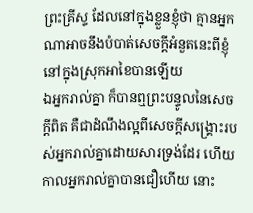ព្រះគ្រីស្ទ ដែលនៅក្នុងខ្លួនខ្ញុំថា គ្មានអ្នកណាអាចនឹងបំបាត់សេចក្ដីអំនួតនេះពីខ្ញុំ នៅក្នុងស្រុកអាខៃបានឡើយ
ឯអ្នករាល់គ្នា ក៏បានឮព្រះបន្ទូលនៃសេចក្ដីពិត គឺជាដំណឹងល្អពីសេចក្ដីសង្គ្រោះរបស់អ្នករាល់គ្នាដោយសារទ្រង់ដែរ ហើយកាលអ្នករាល់គ្នាបានជឿហើយ នោះ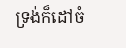ទ្រង់ក៏ដៅចំ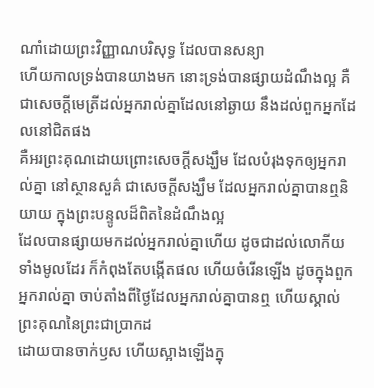ណាំដោយព្រះវិញ្ញាណបរិសុទ្ធ ដែលបានសន្យា
ហើយកាលទ្រង់បានយាងមក នោះទ្រង់បានផ្សាយដំណឹងល្អ គឺជាសេចក្ដីមេត្រីដល់អ្នករាល់គ្នាដែលនៅឆ្ងាយ នឹងដល់ពួកអ្នកដែលនៅជិតផង
គឺអរព្រះគុណដោយព្រោះសេចក្ដីសង្ឃឹម ដែលបំរុងទុកឲ្យអ្នករាល់គ្នា នៅស្ថានសួគ៌ ជាសេចក្ដីសង្ឃឹម ដែលអ្នករាល់គ្នាបានឮនិយាយ ក្នុងព្រះបន្ទូលដ៏ពិតនៃដំណឹងល្អ
ដែលបានផ្សាយមកដល់អ្នករាល់គ្នាហើយ ដូចជាដល់លោកីយទាំងមូលដែរ ក៏កំពុងតែបង្កើតផល ហើយចំរើនឡើង ដូចក្នុងពួកអ្នករាល់គ្នា ចាប់តាំងពីថ្ងៃដែលអ្នករាល់គ្នាបានឮ ហើយស្គាល់ព្រះគុណនៃព្រះជាប្រាកដ
ដោយបានចាក់ឫស ហើយស្អាងឡើងក្នុ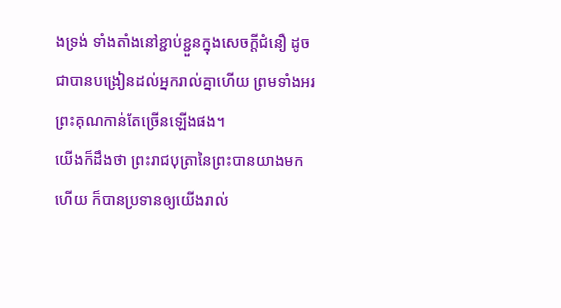ងទ្រង់ ទាំងតាំងនៅខ្ជាប់ខ្ជួនក្នុងសេចក្ដីជំនឿ ដូចជាបានបង្រៀនដល់អ្នករាល់គ្នាហើយ ព្រមទាំងអរព្រះគុណកាន់តែច្រើនឡើងផង។
យើងក៏ដឹងថា ព្រះរាជបុត្រានៃព្រះបានយាងមកហើយ ក៏បានប្រទានឲ្យយើងរាល់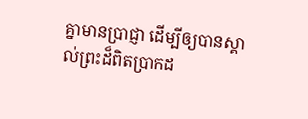គ្នាមានប្រាជ្ញា ដើម្បីឲ្យបានស្គាល់ព្រះដ៏ពិតប្រាកដ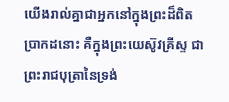យើងរាល់គ្នាជាអ្នកនៅក្នុងព្រះដ៏ពិតប្រាកដនោះ គឺក្នុងព្រះយេស៊ូវគ្រីស្ទ ជាព្រះរាជបុត្រានៃទ្រង់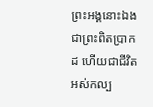ព្រះអង្គនោះឯងជាព្រះពិតប្រាកដ ហើយជាជីវិតអស់កល្ប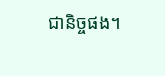ជានិច្ចផង។